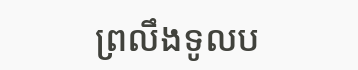ព្រលឹងទូលប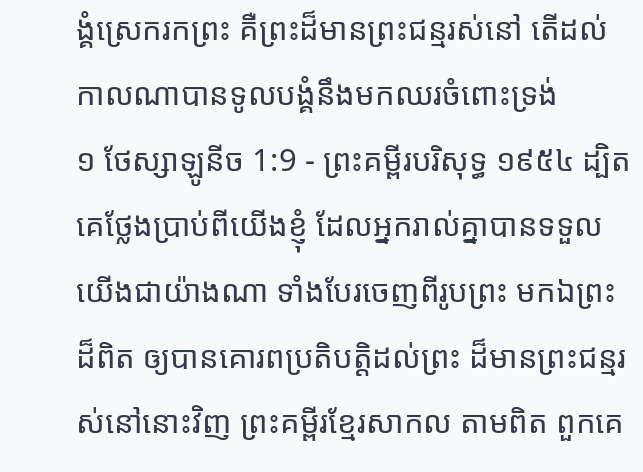ង្គំស្រេករកព្រះ គឺព្រះដ៏មានព្រះជន្មរស់នៅ តើដល់កាលណាបានទូលបង្គំនឹងមកឈរចំពោះទ្រង់
១ ថែស្សាឡូនីច 1:9 - ព្រះគម្ពីរបរិសុទ្ធ ១៩៥៤ ដ្បិតគេថ្លែងប្រាប់ពីយើងខ្ញុំ ដែលអ្នករាល់គ្នាបានទទួលយើងជាយ៉ាងណា ទាំងបែរចេញពីរូបព្រះ មកឯព្រះដ៏ពិត ឲ្យបានគោរពប្រតិបត្តិដល់ព្រះ ដ៏មានព្រះជន្មរស់នៅនោះវិញ ព្រះគម្ពីរខ្មែរសាកល តាមពិត ពួកគេ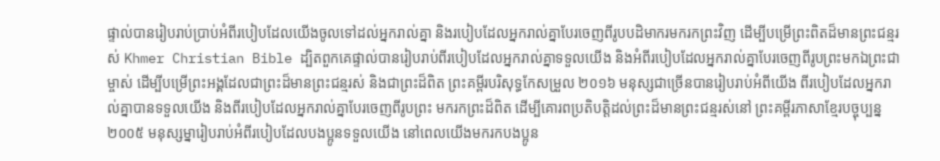ផ្ទាល់បានរៀបរាប់ប្រាប់អំពីរបៀបដែលយើងចូលទៅដល់អ្នករាល់គ្នា និងរបៀបដែលអ្នករាល់គ្នាបែរចេញពីរូបបដិមាករមករកព្រះវិញ ដើម្បីបម្រើព្រះពិតដ៏មានព្រះជន្មរស់ Khmer Christian Bible ដ្បិតពួកគេផ្ទាល់បានរៀបរាប់ពីរបៀបដែលអ្នករាល់គ្នាទទួលយើង និងអំពីរបៀបដែលអ្នករាល់គ្នាបែរចេញពីរូបព្រះមកឯព្រះជាម្ចាស់ ដើម្បីបម្រើព្រះអង្គដែលជាព្រះដ៏មានព្រះជន្មរស់ និងជាព្រះដ៏ពិត ព្រះគម្ពីរបរិសុទ្ធកែសម្រួល ២០១៦ មនុស្សជាច្រើនបានរៀបរាប់អំពីយើង ពីរបៀបដែលអ្នករាល់គ្នាបានទទួលយើង និងពីរបៀបដែលអ្នករាល់គ្នាបែរចេញពីរូបព្រះ មករកព្រះដ៏ពិត ដើម្បីគោរពប្រតិបត្តិដល់ព្រះដ៏មានព្រះជន្មរស់នៅ ព្រះគម្ពីរភាសាខ្មែរបច្ចុប្បន្ន ២០០៥ មនុស្សម្នារៀបរាប់អំពីរបៀបដែលបងប្អូនទទួលយើង នៅពេលយើងមករកបងប្អូន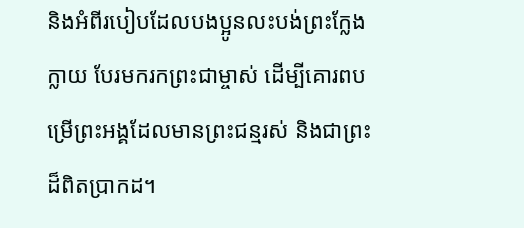និងអំពីរបៀបដែលបងប្អូនលះបង់ព្រះក្លែងក្លាយ បែរមករកព្រះជាម្ចាស់ ដើម្បីគោរពបម្រើព្រះអង្គដែលមានព្រះជន្មរស់ និងជាព្រះដ៏ពិតប្រាកដ។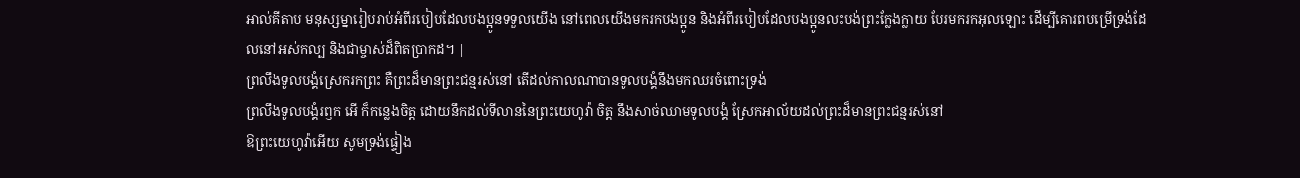អាល់គីតាប មនុស្សម្នារៀបរាប់អំពីរបៀបដែលបងប្អូនទទួលយើង នៅពេលយើងមករកបងប្អូន និងអំពីរបៀបដែលបងប្អូនលះបង់ព្រះក្លែងក្លាយ បែរមករកអុលឡោះ ដើម្បីគោរពបម្រើទ្រង់ដែលនៅអស់កល្ប និងជាម្ចាស់ដ៏ពិតប្រាកដ។ |
ព្រលឹងទូលបង្គំស្រេករកព្រះ គឺព្រះដ៏មានព្រះជន្មរស់នៅ តើដល់កាលណាបានទូលបង្គំនឹងមកឈរចំពោះទ្រង់
ព្រលឹងទូលបង្គំរឭក អើ ក៏កន្លេងចិត្ត ដោយនឹកដល់ទីលាននៃព្រះយេហូវ៉ា ចិត្ត នឹងសាច់ឈាមទូលបង្គំ ស្រែកអាល័យដល់ព្រះដ៏មានព្រះជន្មរស់នៅ
ឱព្រះយេហូវ៉ាអើយ សូមទ្រង់ផ្ទៀង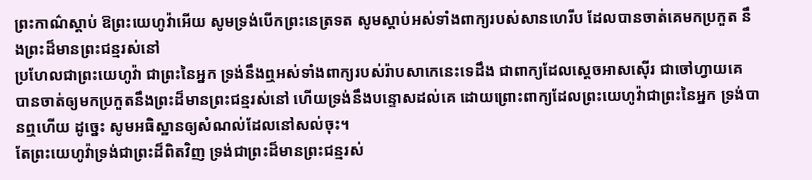ព្រះកាណ៌ស្តាប់ ឱព្រះយេហូវ៉ាអើយ សូមទ្រង់បើកព្រះនេត្រទត សូមស្តាប់អស់ទាំងពាក្យរបស់សានហេរីប ដែលបានចាត់គេមកប្រកួត នឹងព្រះដ៏មានព្រះជន្មរស់នៅ
ប្រហែលជាព្រះយេហូវ៉ា ជាព្រះនៃអ្នក ទ្រង់នឹងឮអស់ទាំងពាក្យរបស់រ៉ាបសាកេនេះទេដឹង ជាពាក្យដែលស្តេចអាសស៊ើរ ជាចៅហ្វាយគេ បានចាត់ឲ្យមកប្រកួតនឹងព្រះដ៏មានព្រះជន្មរស់នៅ ហើយទ្រង់នឹងបន្ទោសដល់គេ ដោយព្រោះពាក្យដែលព្រះយេហូវ៉ាជាព្រះនៃអ្នក ទ្រង់បានឮហើយ ដូច្នេះ សូមអធិស្ឋានឲ្យសំណល់ដែលនៅសល់ចុះ។
តែព្រះយេហូវ៉ាទ្រង់ជាព្រះដ៏ពិតវិញ ទ្រង់ជាព្រះដ៏មានព្រះជន្មរស់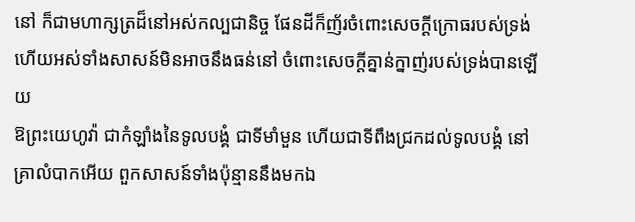នៅ ក៏ជាមហាក្សត្រដ៏នៅអស់កល្បជានិច្ច ផែនដីក៏ញ័រចំពោះសេចក្ដីក្រោធរបស់ទ្រង់ ហើយអស់ទាំងសាសន៍មិនអាចនឹងធន់នៅ ចំពោះសេចក្ដីគ្នាន់ក្នាញ់របស់ទ្រង់បានឡើយ
ឱព្រះយេហូវ៉ា ជាកំឡាំងនៃទូលបង្គំ ជាទីមាំមួន ហើយជាទីពឹងជ្រកដល់ទូលបង្គំ នៅគ្រាលំបាកអើយ ពួកសាសន៍ទាំងប៉ុន្មាននឹងមកឯ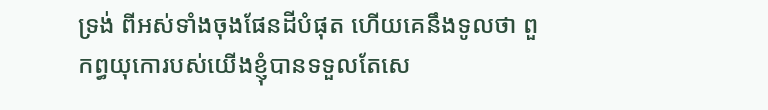ទ្រង់ ពីអស់ទាំងចុងផែនដីបំផុត ហើយគេនឹងទូលថា ពួកព្ធយុកោរបស់យើងខ្ញុំបានទទួលតែសេ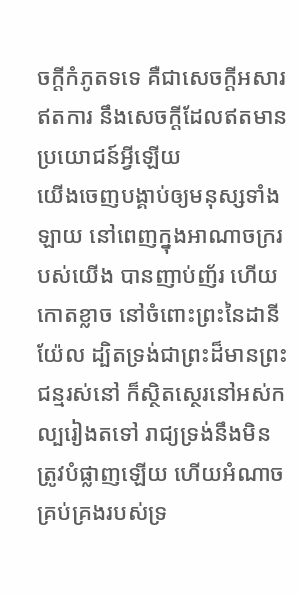ចក្ដីកំភូតទទេ គឺជាសេចក្ដីអសារឥតការ នឹងសេចក្ដីដែលឥតមានប្រយោជន៍អ្វីឡើយ
យើងចេញបង្គាប់ឲ្យមនុស្សទាំងឡាយ នៅពេញក្នុងអាណាចក្ររបស់យើង បានញាប់ញ័រ ហើយកោតខ្លាច នៅចំពោះព្រះនៃដានីយ៉ែល ដ្បិតទ្រង់ជាព្រះដ៏មានព្រះជន្មរស់នៅ ក៏ស្ថិតស្ថេរនៅអស់កល្បរៀងតទៅ រាជ្យទ្រង់នឹងមិនត្រូវបំផ្លាញឡើយ ហើយអំណាចគ្រប់គ្រងរបស់ទ្រ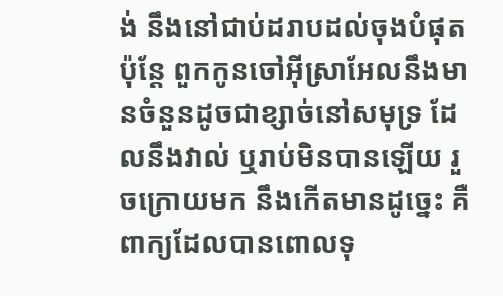ង់ នឹងនៅជាប់ដរាបដល់ចុងបំផុត
ប៉ុន្តែ ពួកកូនចៅអ៊ីស្រាអែលនឹងមានចំនួនដូចជាខ្សាច់នៅសមុទ្រ ដែលនឹងវាល់ ឬរាប់មិនបានឡើយ រួចក្រោយមក នឹងកើតមានដូច្នេះ គឺពាក្យដែលបានពោលទុ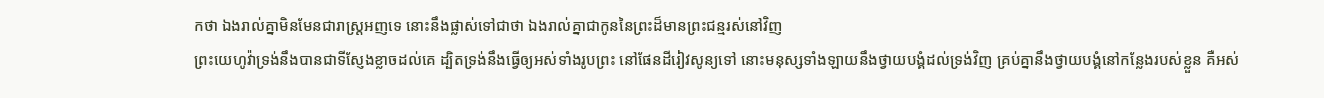កថា ឯងរាល់គ្នាមិនមែនជារាស្ត្រអញទេ នោះនឹងផ្លាស់ទៅជាថា ឯងរាល់គ្នាជាកូននៃព្រះដ៏មានព្រះជន្មរស់នៅវិញ
ព្រះយេហូវ៉ាទ្រង់នឹងបានជាទីស្ញែងខ្លាចដល់គេ ដ្បិតទ្រង់នឹងធ្វើឲ្យអស់ទាំងរូបព្រះ នៅផែនដីរៀវសូន្យទៅ នោះមនុស្សទាំងឡាយនឹងថ្វាយបង្គំដល់ទ្រង់វិញ គ្រប់គ្នានឹងថ្វាយបង្គំនៅកន្លែងរបស់ខ្លួន គឺអស់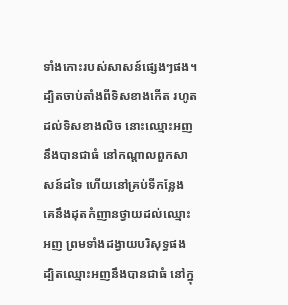ទាំងកោះរបស់សាសន៍ផ្សេងៗផង។
ដ្បិតចាប់តាំងពីទិសខាងកើត រហូតដល់ទិសខាងលិច នោះឈ្មោះអញនឹងបានជាធំ នៅកណ្តាលពួកសាសន៍ដទៃ ហើយនៅគ្រប់ទីកន្លែង គេនឹងដុតកំញានថ្វាយដល់ឈ្មោះអញ ព្រមទាំងដង្វាយបរិសុទ្ធផង ដ្បិតឈ្មោះអញនឹងបានជាធំ នៅក្នុ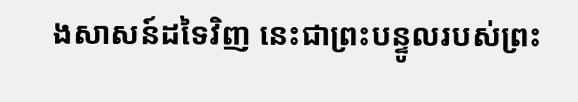ងសាសន៍ដទៃវិញ នេះជាព្រះបន្ទូលរបស់ព្រះ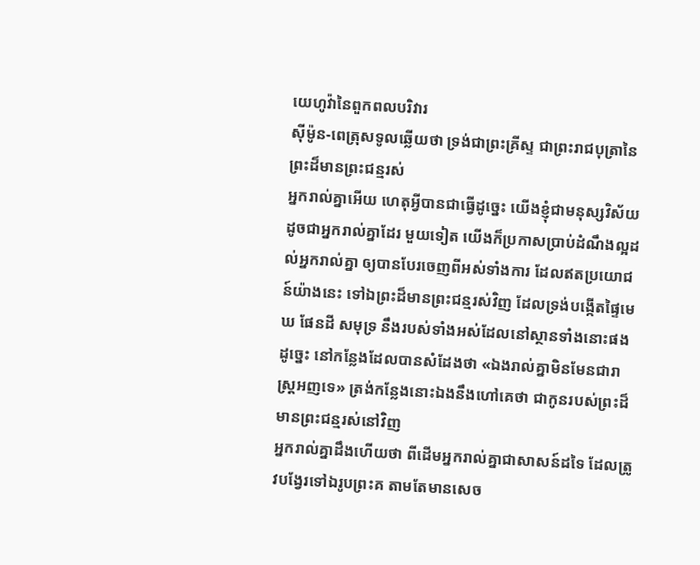យេហូវ៉ានៃពួកពលបរិវារ
ស៊ីម៉ូន-ពេត្រុសទូលឆ្លើយថា ទ្រង់ជាព្រះគ្រីស្ទ ជាព្រះរាជបុត្រានៃព្រះដ៏មានព្រះជន្មរស់
អ្នករាល់គ្នាអើយ ហេតុអ្វីបានជាធ្វើដូច្នេះ យើងខ្ញុំជាមនុស្សវិស័យដូចជាអ្នករាល់គ្នាដែរ មួយទៀត យើងក៏ប្រកាសប្រាប់ដំណឹងល្អដល់អ្នករាល់គ្នា ឲ្យបានបែរចេញពីអស់ទាំងការ ដែលឥតប្រយោជន៍យ៉ាងនេះ ទៅឯព្រះដ៏មានព្រះជន្មរស់វិញ ដែលទ្រង់បង្កើតផ្ទៃមេឃ ផែនដី សមុទ្រ នឹងរបស់ទាំងអស់ដែលនៅស្ថានទាំងនោះផង
ដូច្នេះ នៅកន្លែងដែលបានសំដែងថា «ឯងរាល់គ្នាមិនមែនជារាស្ត្រអញទេ» ត្រង់កន្លែងនោះឯងនឹងហៅគេថា ជាកូនរបស់ព្រះដ៏មានព្រះជន្មរស់នៅវិញ
អ្នករាល់គ្នាដឹងហើយថា ពីដើមអ្នករាល់គ្នាជាសាសន៍ដទៃ ដែលត្រូវបង្វែរទៅឯរូបព្រះគ តាមតែមានសេច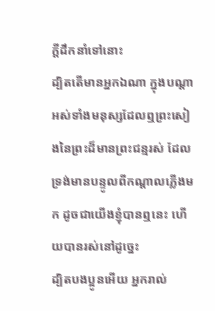ក្ដីដឹកនាំទៅនោះ
ដ្បិតតើមានអ្នកឯណា ក្នុងបណ្តាអស់ទាំងមនុស្សដែលឮព្រះសៀងនៃព្រះដ៏មានព្រះជន្មរស់ ដែលទ្រង់មានបន្ទូលពីកណ្តាលភ្លើងមក ដូចជាយើងខ្ញុំបានឮនេះ ហើយបានរស់នៅដូច្នេះ
ដ្បិតបងប្អូនអើយ អ្នករាល់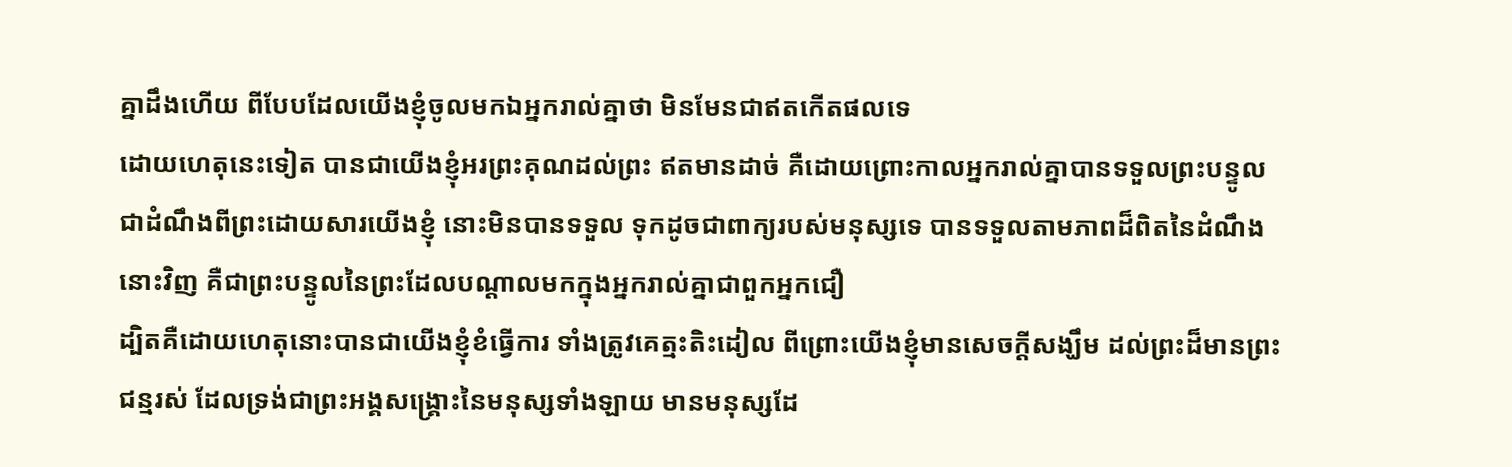គ្នាដឹងហើយ ពីបែបដែលយើងខ្ញុំចូលមកឯអ្នករាល់គ្នាថា មិនមែនជាឥតកើតផលទេ
ដោយហេតុនេះទៀត បានជាយើងខ្ញុំអរព្រះគុណដល់ព្រះ ឥតមានដាច់ គឺដោយព្រោះកាលអ្នករាល់គ្នាបានទទួលព្រះបន្ទូល ជាដំណឹងពីព្រះដោយសារយើងខ្ញុំ នោះមិនបានទទួល ទុកដូចជាពាក្យរបស់មនុស្សទេ បានទទួលតាមភាពដ៏ពិតនៃដំណឹងនោះវិញ គឺជាព្រះបន្ទូលនៃព្រះដែលបណ្តាលមកក្នុងអ្នករាល់គ្នាជាពួកអ្នកជឿ
ដ្បិតគឺដោយហេតុនោះបានជាយើងខ្ញុំខំធ្វើការ ទាំងត្រូវគេត្មះតិះដៀល ពីព្រោះយើងខ្ញុំមានសេចក្ដីសង្ឃឹម ដល់ព្រះដ៏មានព្រះជន្មរស់ ដែលទ្រង់ជាព្រះអង្គសង្រ្គោះនៃមនុស្សទាំងឡាយ មានមនុស្សដែ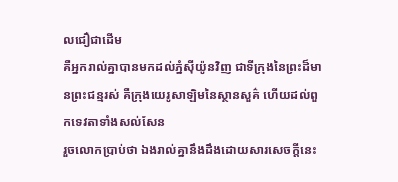លជឿជាដើម
គឺអ្នករាល់គ្នាបានមកដល់ភ្នំស៊ីយ៉ូនវិញ ជាទីក្រុងនៃព្រះដ៏មានព្រះជន្មរស់ គឺក្រុងយេរូសាឡិមនៃស្ថានសួគ៌ ហើយដល់ពួកទេវតាទាំងសល់សែន
រួចលោកប្រាប់ថា ឯងរាល់គ្នានឹងដឹងដោយសារសេចក្ដីនេះ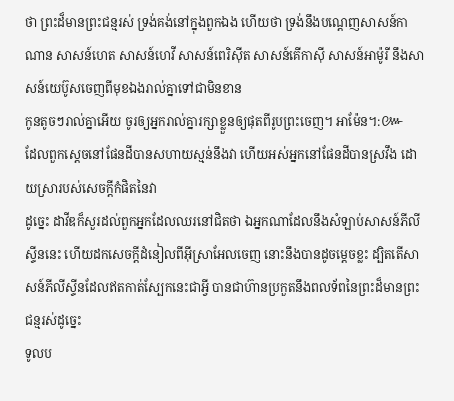ថា ព្រះដ៏មានព្រះជន្មរស់ ទ្រង់គង់នៅក្នុងពួកឯង ហើយថា ទ្រង់នឹងបណ្តេញសាសន៍កាណាន សាសន៍ហេត សាសន៍ហេវី សាសន៍ពេរិស៊ីត សាសន៍គើកាស៊ី សាសន៍អាម៉ូរី នឹងសាសន៍យេប៊ូសចេញពីមុខឯងរាល់គ្នាទៅជាមិនខាន
កូនតូចៗរាល់គ្នាអើយ ចូរឲ្យអ្នករាល់គ្នារក្សាខ្លួនឲ្យផុតពីរូបព្រះចេញ។ អាម៉ែន។:៚
ដែលពួកស្តេចនៅផែនដីបានសហាយស្មន់នឹងវា ហើយអស់អ្នកនៅផែនដីបានស្រវឹង ដោយស្រារបស់សេចក្ដីកំផិតនៃវា
ដូច្នេះ ដាវីឌក៏សួរដល់ពួកអ្នកដែលឈរនៅជិតថា ឯអ្នកណាដែលនឹងសំឡាប់សាសន៍ភីលីស្ទីននេះ ហើយដកសេចក្ដីដំនៀលពីអ៊ីស្រាអែលចេញ នោះនឹងបានដូចម្តេចខ្លះ ដ្បិតតើសាសន៍ភីលីស្ទីនដែលឥតកាត់ស្បែកនេះជាអ្វី បានជាហ៊ានប្រកួតនឹងពលទ័ពនៃព្រះដ៏មានព្រះជន្មរស់ដូច្នេះ
ទូលប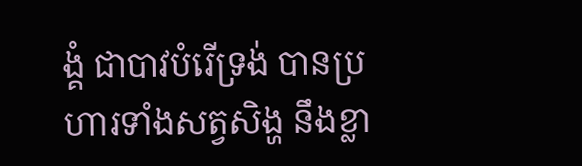ង្គំ ជាបាវបំរើទ្រង់ បានប្រហារទាំងសត្វសិង្ហ នឹងខ្លា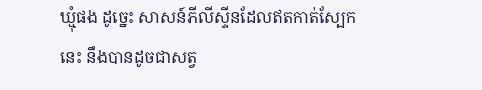ឃ្មុំផង ដូច្នេះ សាសន៍ភីលីស្ទីនដែលឥតកាត់ស្បែកនេះ នឹងបានដូចជាសត្វ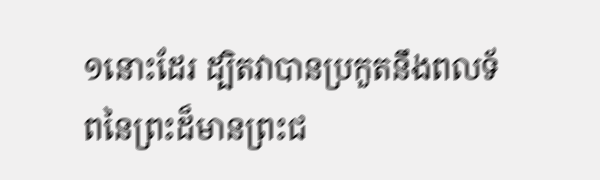១នោះដែរ ដ្បិតវាបានប្រកួតនឹងពលទ័ពនៃព្រះដ៏មានព្រះជ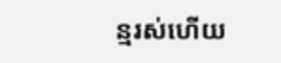ន្មរស់ហើយ